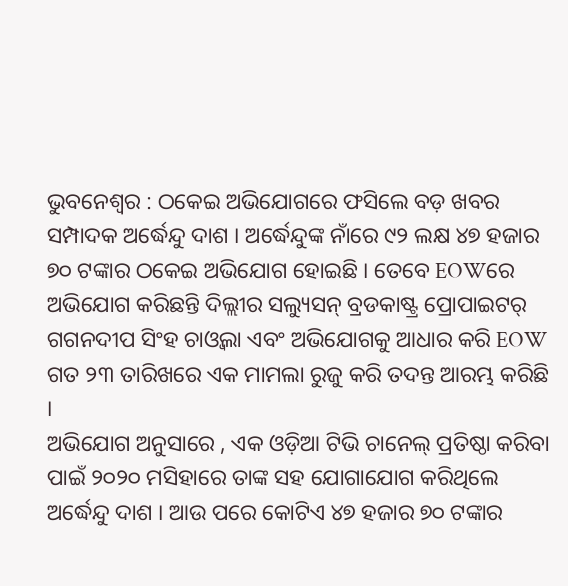ଭୁବନେଶ୍ୱର : ଠକେଇ ଅଭିଯୋଗରେ ଫସିଲେ ବଡ଼ ଖବର ସମ୍ପାଦକ ଅର୍ଦ୍ଧେନ୍ଦୁ ଦାଶ । ଅର୍ଦ୍ଧେନ୍ଦୁଙ୍କ ନାଁରେ ୯୨ ଲକ୍ଷ ୪୭ ହଜାର ୭୦ ଟଙ୍କାର ଠକେଇ ଅଭିଯୋଗ ହୋଇଛି । ତେବେ EOWରେ ଅଭିଯୋଗ କରିଛନ୍ତି ଦିଲ୍ଲୀର ସଲ୍ୟୁସନ୍ ବ୍ରଡକାଷ୍ଟ୍ର ପ୍ରୋପାଇଟର୍ ଗଗନଦୀପ ସିଂହ ଚାଓ୍ୱଲା ଏବଂ ଅଭିଯୋଗକୁ ଆଧାର କରି EOW ଗତ ୨୩ ତାରିଖରେ ଏକ ମାମଲା ରୁଜୁ କରି ତଦନ୍ତ ଆରମ୍ଭ କରିଛି ।
ଅଭିଯୋଗ ଅନୁସାରେ , ଏକ ଓଡ଼ିଆ ଟିଭି ଚାନେଲ୍ ପ୍ରତିଷ୍ଠା କରିବା ପାଇଁ ୨୦୨୦ ମସିହାରେ ତାଙ୍କ ସହ ଯୋଗାଯୋଗ କରିଥିଲେ ଅର୍ଦ୍ଧେନ୍ଦୁ ଦାଶ । ଆଉ ପରେ କୋଟିଏ ୪୭ ହଜାର ୭୦ ଟଙ୍କାର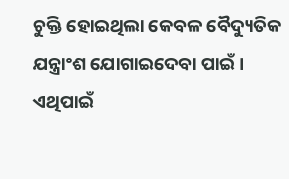ଚୁକ୍ତି ହୋଇଥିଲା କେବଳ ବୈଦ୍ୟୁତିକ ଯନ୍ତ୍ରାଂଶ ଯୋଗାଇଦେବା ପାଇଁ । ଏଥିପାଇଁ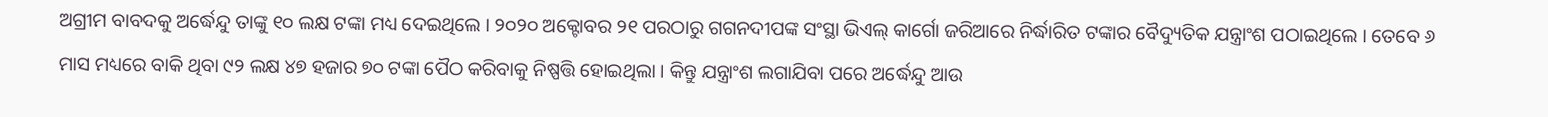ଅଗ୍ରୀମ ବାବଦକୁ ଅର୍ଦ୍ଧେନ୍ଦୁ ତାଙ୍କୁ ୧୦ ଲକ୍ଷ ଟଙ୍କା ମଧ୍ୟ ଦେଇଥିଲେ । ୨୦୨୦ ଅକ୍ଟୋବର ୨୧ ପରଠାରୁ ଗଗନଦୀପଙ୍କ ସଂସ୍ଥା ଭିଏଲ୍ କାର୍ଗୋ ଜରିଆରେ ନିର୍ଦ୍ଧାରିତ ଟଙ୍କାର ବୈଦ୍ୟୁତିକ ଯନ୍ତ୍ରାଂଶ ପଠାଇଥିଲେ । ତେବେ ୬ ମାସ ମଧ୍ୟରେ ବାକି ଥିବା ୯୨ ଲକ୍ଷ ୪୭ ହଜାର ୭୦ ଟଙ୍କା ପୈଠ କରିବାକୁ ନିଷ୍ପତ୍ତି ହୋଇଥିଲା । କିନ୍ତୁ ଯନ୍ତ୍ରାଂଶ ଲଗାଯିବା ପରେ ଅର୍ଦ୍ଧେନ୍ଦୁ ଆଉ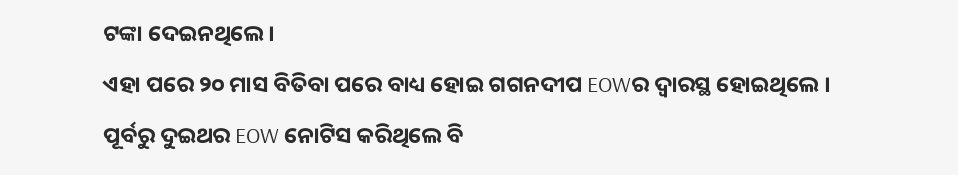ଟଙ୍କା ଦେଇନଥିଲେ ।
ଏହା ପରେ ୨୦ ମାସ ବିତିବା ପରେ ବାଧ୍ୟ ହୋଇ ଗଗନଦୀପ EOWର ଦ୍ୱାରସ୍ଥ ହୋଇଥିଲେ । ପୂର୍ବରୁ ଦୁଇଥର EOW ନୋଟିସ କରିଥିଲେ ବି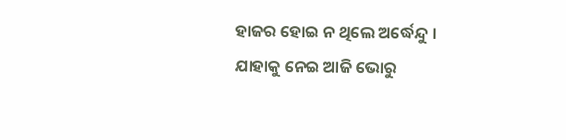ହାଜର ହୋଇ ନ ଥିଲେ ଅର୍ଦ୍ଧେନ୍ଦୁ । ଯାହାକୁ ନେଇ ଆଜି ଭୋରୁ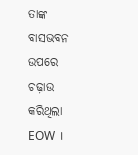ତାଙ୍କ ବାସଭବନ ଉପରେ ଚଢ଼ାଉ କରିଥିଲା EOW ।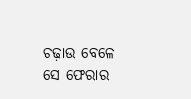ଚଢ଼ାଉ ବେଳେ ସେ ଫେରାର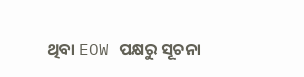ଥିବା EOW ପକ୍ଷରୁ ସୂଚନା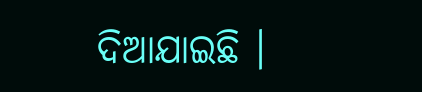ଦିଆଯାଇଛି ।